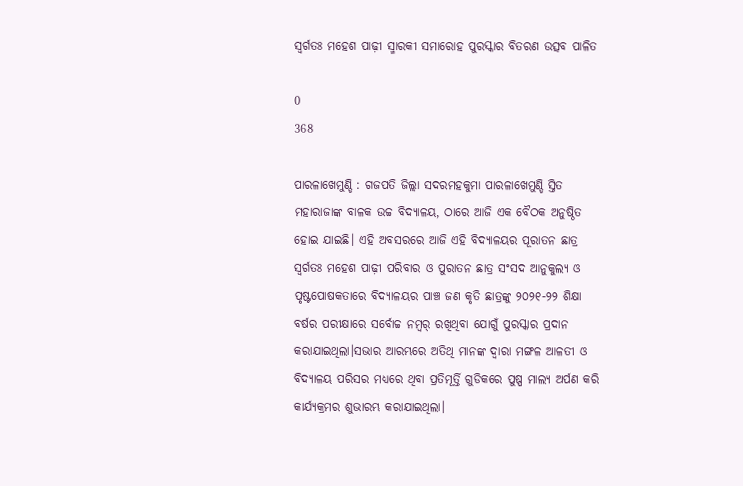ସ୍ବର୍ଗତଃ ମହେଶ ପାଢ଼ୀ ସ୍ମାରକୀ ସମାରୋହ ପୁରସ୍କାର ବିତରଣ ଉତ୍ସବ ପାଳିତ

0
368

ପାରଳାଖେମୁଣ୍ଡି : ଗଜପତି ଜିଲ୍ଲା ସଦରମହକୁମା ପାରଳାଖେମୁଣ୍ଡି ସ୍ତିତ ମହାରାଜାଙ୍କ ବାଳକ ଉଚ୍ଚ ବିଦ୍ୟାଳୟ, ଠାରେ ଆଜି ଏକ ବୈଠକ ଅନୁଷ୍ଠିତ ହୋଇ ଯାଇଛି। ଏହି ଅବସରରେ ଆଜି ଏହି ବିଦ୍ୟାଳୟର ପୂରାତନ ଛାତ୍ର ସ୍ବର୍ଗତଃ ମହେଶ ପାଢ଼ୀ ପରିବାର ଓ ପୁରାତନ ଛାତ୍ର ସଂସଦ ଆନୁକୁଲ୍ୟ ଓ ପୃଷ୍ଟପୋଷକତାରେ ବିଦ୍ୟାଳୟର ପାଞ୍ଚ ଜଣ କୃତି ଛାତ୍ରଙ୍କୁ ୨୦୨୧-୨୨ ଶିକ୍ଷା ବର୍ଷର ପରୀକ୍ଷାରେ ସର୍ବୋଚ୍ଚ ନମ୍ୱର୍ ରଖିଥିବା ଯୋଗୁଁ ପୁରସ୍କାର ପ୍ରଦାନ କରାଯାଇଥିଲା।ସଭାର ଆରମ୍ଭରେ ଅତିଥି ମାନଙ୍କ ଦ୍ଵାରା ମଙ୍ଗଳ ଆଳତୀ ଓ ବିଦ୍ୟାଳୟ ପରିସର ମଧ୍ୟରେ ଥିବା ପ୍ରତିମୂର୍ତ୍ତି ଗୁଡିକରେ ପୁଷ୍ପ ମାଲ୍ୟ ଅର୍ପଣ କରି କାର୍ଯ୍ୟକ୍ରମର ଶୁଭାରମ୍ଭ କରାଯାଇଥିଲା।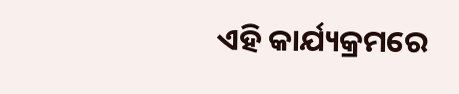ଏହି କାର୍ଯ୍ୟକ୍ରମରେ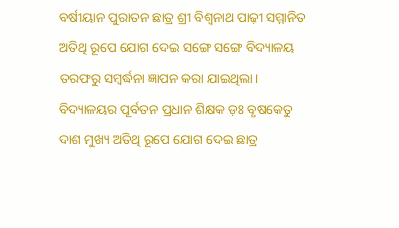ବର୍ଷୀୟାନ ପୁରାତନ ଛାତ୍ର ଶ୍ରୀ ବିଶ୍ଵନାଥ ପାଢ଼ୀ ସମ୍ମାନିତ ଅତିଥି ରୂପେ ଯୋଗ ଦେଇ ସଙ୍ଗେ ସଙ୍ଗେ ବିଦ୍ୟାଳୟ ତରଫରୁ ସମ୍ବର୍ଦ୍ଧନା ଜ୍ଞାପନ କରା ଯାଇଥିଲା। ବିଦ୍ୟାଳୟର ପୂର୍ବତନ ପ୍ରଧାନ ଶିକ୍ଷକ ଡ଼ଃ ବୃଷକେତୁ ଦାଶ ମୁଖ୍ୟ ଅତିଥି ରୂପେ ଯୋଗ ଦେଇ ଛାତ୍ର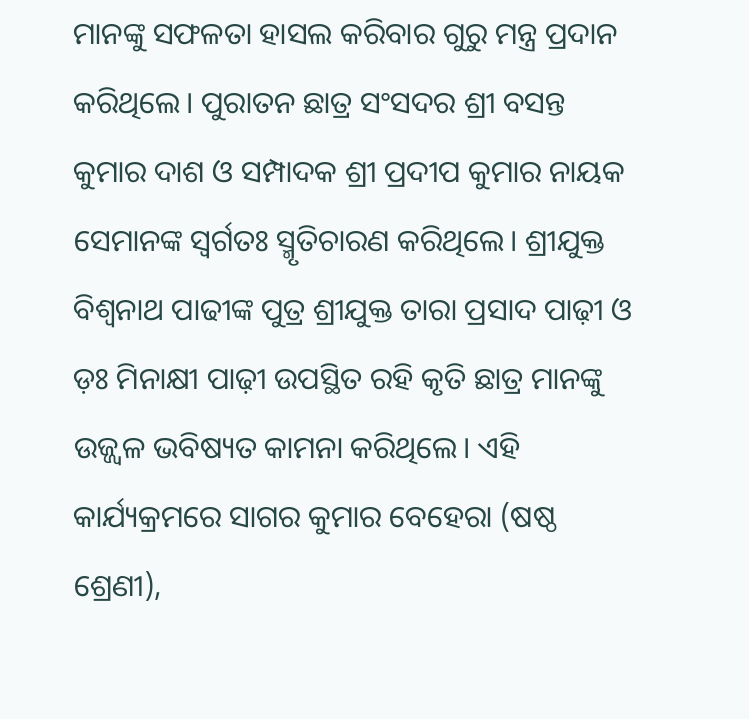ମାନଙ୍କୁ ସଫଳତା ହାସଲ କରିବାର ଗୁରୁ ମନ୍ତ୍ର ପ୍ରଦାନ କରିଥିଲେ। ପୁରାତନ ଛାତ୍ର ସଂସଦର ଶ୍ରୀ ବସନ୍ତ କୁମାର ଦାଶ ଓ ସମ୍ପାଦକ ଶ୍ରୀ ପ୍ରଦୀପ କୁମାର ନାୟକ ସେମାନଙ୍କ ସ୍ବର୍ଗତଃ ସ୍ମୃତିଚାରଣ କରିଥିଲେ। ଶ୍ରୀଯୁକ୍ତ ବିଶ୍ଵନାଥ ପାଢୀଙ୍କ ପୁତ୍ର ଶ୍ରୀଯୁକ୍ତ ତାରା ପ୍ରସାଦ ପାଢ଼ୀ ଓ ଡ଼ଃ ମିନାକ୍ଷୀ ପାଢ଼ୀ ଉପସ୍ଥିତ ରହି କୃତି ଛାତ୍ର ମାନଙ୍କୁ ଉଜ୍ଜ୍ବଳ ଭବିଷ୍ୟତ କାମନା କରିଥିଲେ। ଏହି କାର୍ଯ୍ୟକ୍ରମରେ ସାଗର କୁମାର ବେହେରା (ଷଷ୍ଠ ଶ୍ରେଣୀ),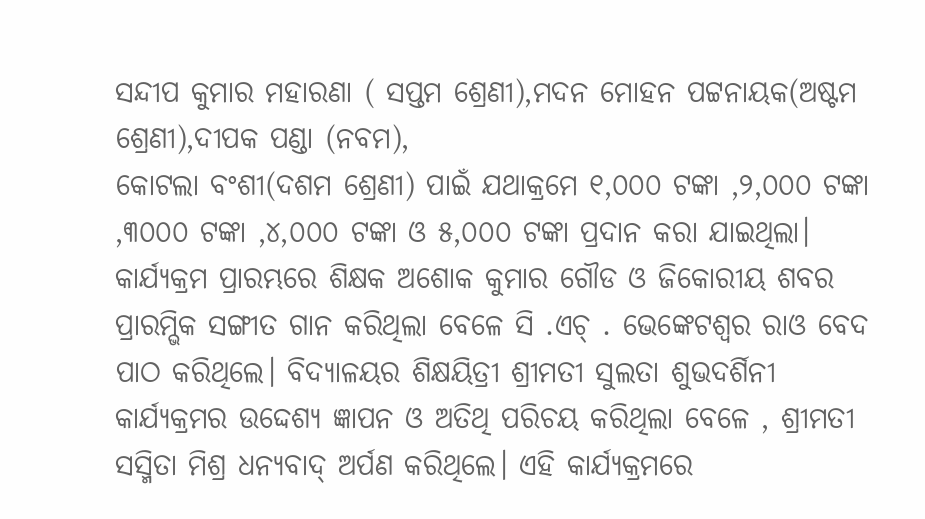ସନ୍ଦୀପ କୁମାର ମହାରଣା ( ସପ୍ତମ ଶ୍ରେଣୀ),ମଦନ ମୋହନ ପଟ୍ଟନାୟକ(ଅଷ୍ଟମ ଶ୍ରେଣୀ),ଦୀପକ ପଣ୍ଡା (ନବମ),
କୋଟଲା ବଂଶୀ(ଦଶମ ଶ୍ରେଣୀ) ପାଇଁ ଯଥାକ୍ରମେ ୧,୦୦୦ ଟଙ୍କା ,୨,୦୦୦ ଟଙ୍କା ,୩୦୦୦ ଟଙ୍କା ,୪,୦୦୦ ଟଙ୍କା ଓ ୫,୦୦୦ ଟଙ୍କା ପ୍ରଦାନ କରା ଯାଇଥିଲା। କାର୍ଯ୍ୟକ୍ରମ ପ୍ରାରମ୍ଭରେ ଶିକ୍ଷକ ଅଶୋକ କୁମାର ଗୌଡ ଓ ଜିକୋରୀୟ ଶବର ପ୍ରାରମ୍ଭିକ ସଙ୍ଗୀତ ଗାନ କରିଥିଲା ବେଳେ ସି .ଏଚ୍ . ଭେଙ୍କେଟଶ୍ବର ରାଓ ବେଦ ପାଠ କରିଥିଲେ। ବିଦ୍ୟାଳୟର ଶିକ୍ଷୟିତ୍ରୀ ଶ୍ରୀମତୀ ସୁଲତା ଶୁଭଦର୍ଶିନୀ କାର୍ଯ୍ୟକ୍ରମର ଉଦ୍ଦେଶ୍ୟ ଜ୍ଞାପନ ଓ ଅତିଥି ପରିଚୟ କରିଥିଲା ବେଳେ , ଶ୍ରୀମତୀ ସସ୍ମିତା ମିଶ୍ର ଧନ୍ୟବାଦ୍ ଅର୍ପଣ କରିଥିଲେ। ଏହି କାର୍ଯ୍ୟକ୍ରମରେ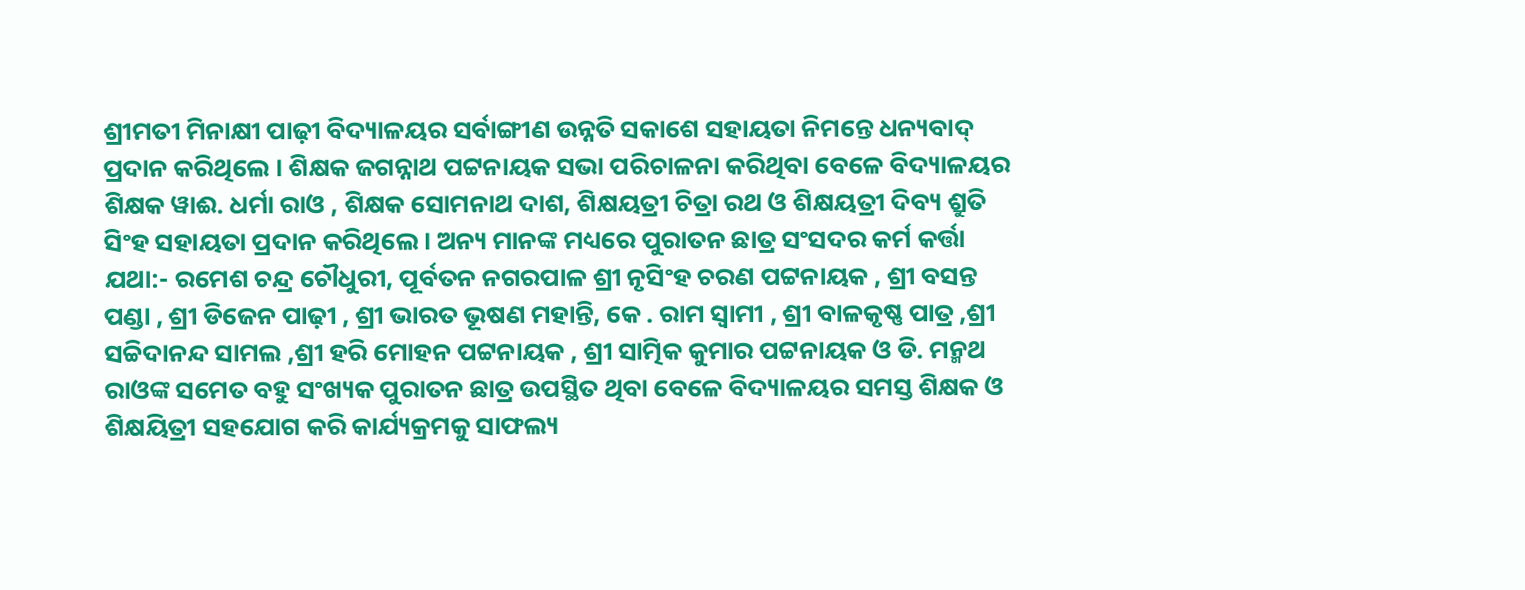ଶ୍ରୀମତୀ ମିନାକ୍ଷୀ ପାଢ଼ୀ ବିଦ୍ୟାଳୟର ସର୍ବାଙ୍ଗୀଣ ଉନ୍ନତି ସକାଶେ ସହାୟତା ନିମନ୍ତେ ଧନ୍ୟବାଦ୍ ପ୍ରଦାନ କରିଥିଲେ । ଶିକ୍ଷକ ଜଗନ୍ନାଥ ପଟ୍ଟନାୟକ ସଭା ପରିଚାଳନା କରିଥିବା ବେଳେ ବିଦ୍ୟାଳୟର ଶିକ୍ଷକ ୱାଈ. ଧର୍ମା ରାଓ , ଶିକ୍ଷକ ସୋମନାଥ ଦାଶ, ଶିକ୍ଷୟତ୍ରୀ ଚିତ୍ରା ରଥ ଓ ଶିକ୍ଷୟତ୍ରୀ ଦିବ୍ୟ ଶ୍ରୁତି ସିଂହ ସହାୟତା ପ୍ରଦାନ କରିଥିଲେ। ଅନ୍ୟ ମାନଙ୍କ ମଧ୍ୟରେ ପୁରାତନ ଛାତ୍ର ସଂସଦର କର୍ମ କର୍ତ୍ତା ଯଥା:- ରମେଶ ଚନ୍ଦ୍ର ଚୌଧୁରୀ, ପୂର୍ବତନ ନଗରପାଳ ଶ୍ରୀ ନୃସିଂହ ଚରଣ ପଟ୍ଟନାୟକ , ଶ୍ରୀ ବସନ୍ତ ପଣ୍ଡା , ଶ୍ରୀ ଡିଜେନ ପାଢ଼ୀ , ଶ୍ରୀ ଭାରତ ଭୂଷଣ ମହାନ୍ତି, କେ . ରାମ ସ୍ଵାମୀ , ଶ୍ରୀ ବାଳକୃଷ୍ଣ ପାତ୍ର ,ଶ୍ରୀ ସଚ୍ଚିଦାନନ୍ଦ ସାମଲ ,ଶ୍ରୀ ହରି ମୋହନ ପଟ୍ଟନାୟକ , ଶ୍ରୀ ସାତ୍ମିକ କୁମାର ପଟ୍ଟନାୟକ ଓ ଡି. ମନ୍ମଥ ରାଓଙ୍କ ସମେତ ବହୁ ସଂଖ୍ୟକ ପୁରାତନ ଛାତ୍ର ଉପସ୍ଥିତ ଥିବା ବେଳେ ବିଦ୍ୟାଳୟର ସମସ୍ତ ଶିକ୍ଷକ ଓ ଶିକ୍ଷୟିତ୍ରୀ ସହଯୋଗ କରି କାର୍ଯ୍ୟକ୍ରମକୁ ସାଫଲ୍ୟ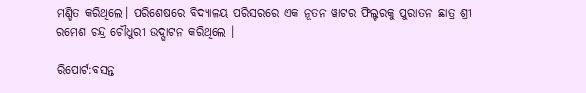ମଣ୍ଡିତ କରିଥିଲେ। ପରିଶେଷରେ ବିଦ୍ୟାଳୟ ପରିସରରେ ଏକ ନୂତନ ୱାଟର ଫିଲ୍ଟରକୁ ପୁରାତନ ଛାତ୍ର ଶ୍ରୀ ରମେଶ ଚନ୍ଦ୍ର ଚୌଧୁରୀ ଉଦ୍ଘାଟନ କରିଥିଲେ ।

ରିପୋର୍ଟ:ବସନ୍ତ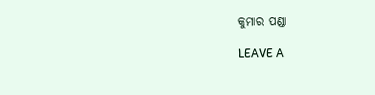କୁମାର ପଣ୍ଡା

LEAVE A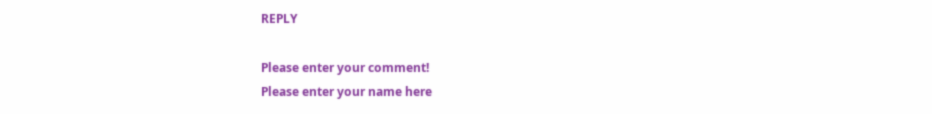REPLY

Please enter your comment!
Please enter your name here